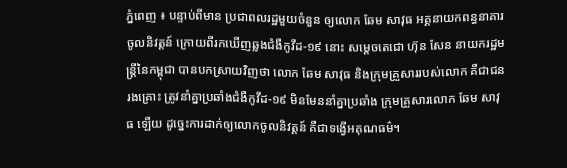ភ្នំពេញ ៖ បន្ទាប់ពីមាន ប្រជាពលរដ្ឋមួយចំនួន ឲ្យលោក ឆែម សាវុធ អគ្គនាយកពន្ធនាគារ ចូលនិវត្តន៍ ក្រោយពីរកឃើញឆ្លងជំងឺកូវីដ-១៩ នោះ សម្ដេចតេជោ ហ៊ុន សែន នាយករដ្ឋមន្ដ្រីនៃកម្ពុជា បានបកស្រាយវិញថា លោក ឆែម សាវុធ និងក្រុមគ្រួសាររបស់លោក គឺជាជនរងគ្រោះ ត្រូវនាំគ្នាប្រឆាំងជំងឺកូវីដ-១៩ មិនមែននាំគ្នាប្រឆាំង ក្រុមគ្រួសារលោក ឆែម សាវុធ ឡើយ ដូច្នេះការដាក់ឲ្យលោកចូលនិវត្តន៍ គឺជាទង្វើអគុណធម៌។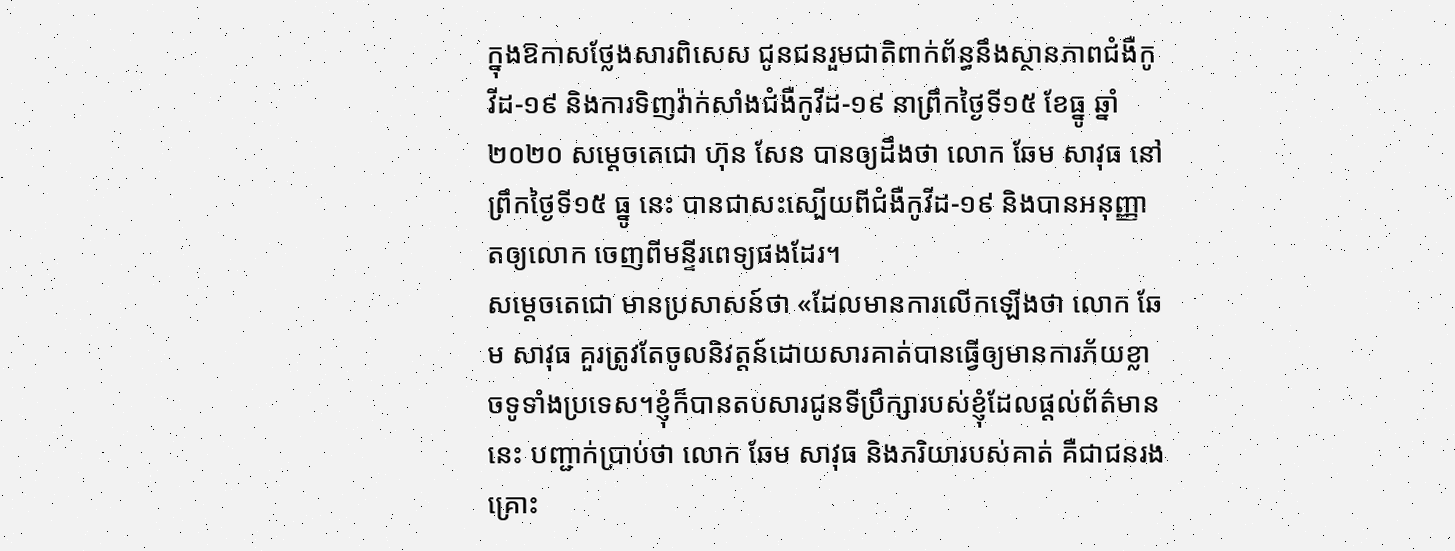ក្នុងឱកាសថ្លែងសារពិសេស ជូនជនរួមជាតិពាក់ព័ន្ធនឹងស្ថានភាពជំងឺកូវីដ-១៩ និងការទិញវ៉ាក់សាំងជំងឺកូវីដ-១៩ នាព្រឹកថ្ងៃទី១៥ ខែធ្នូ ឆ្នាំ២០២០ សម្ដេចតេជោ ហ៊ុន សែន បានឲ្យដឹងថា លោក ឆែម សាវុធ នៅព្រឹកថ្ងៃទី១៥ ធ្នូ នេះ បានជាសះស្បើយពីជំងឺកូវីដ-១៩ និងបានអនុញ្ញាតឲ្យលោក ចេញពីមន្ទីរពេទ្យផងដែរ។
សម្ដេចតេជោ មានប្រសាសន៍ថា «ដែលមានការលើកឡើងថា លោក ឆែម សាវុធ គួរត្រូវតែចូលនិវត្តន៍ដោយសារគាត់បានធ្វើឲ្យមានការភ័យខ្លាចទូទាំងប្រទេស។ខ្ញុំក៏បានតបសារជូនទីប្រឹក្សារបស់ខ្ញុំដែលផ្ដល់ព័ត៌មាននេះ បញ្ជាក់ប្រាប់ថា លោក ឆែម សាវុធ និងភរិយារបស់គាត់ គឺជាជនរងគ្រោះ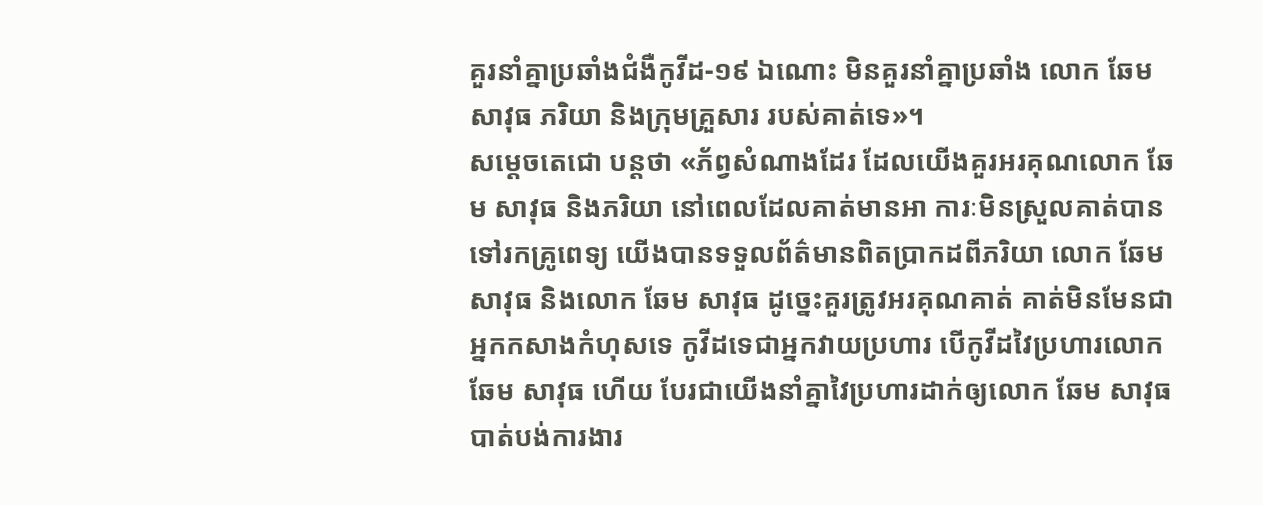គួរនាំគ្នាប្រឆាំងជំងឺកូវីដ-១៩ ឯណោះ មិនគួរនាំគ្នាប្រឆាំង លោក ឆែម សាវុធ ភរិយា និងក្រុមគ្រួសារ របស់គាត់ទេ»។
សម្ដេចតេជោ បន្ដថា «ភ័ព្វសំណាងដែរ ដែលយើងគួរអរគុណលោក ឆែម សាវុធ និងភរិយា នៅពេលដែលគាត់មានអា ការៈមិនស្រួលគាត់បានទៅរកគ្រូពេទ្យ យើងបានទទួលព័ត៌មានពិតប្រាកដពីភរិយា លោក ឆែម សាវុធ និងលោក ឆែម សាវុធ ដូច្នេះគួរត្រូវអរគុណគាត់ គាត់មិនមែនជាអ្នកកសាងកំហុសទេ កូវីដទេជាអ្នកវាយប្រហារ បើកូវីដវៃប្រហារលោក ឆែម សាវុធ ហើយ បែរជាយើងនាំគ្នាវៃប្រហារដាក់ឲ្យលោក ឆែម សាវុធ បាត់បង់ការងារ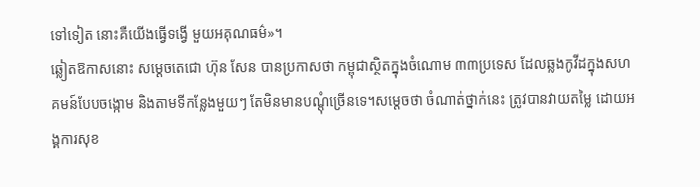ទៅទៀត នោះគឺយើងធ្វើទង្វើ មួយអគុណធម៌»។
ឆ្លៀតឱកាសនោះ សម្តេចតេជោ ហ៊ុន សែន បានប្រកាសថា កម្ពុជាស្ថិតក្នុងចំណោម ៣៣ប្រទេស ដែលឆ្លងកូវីដក្នុងសហគមន៍បែបចង្កោម និងតាមទីកន្លែងមួយៗ តែមិនមានបណ្តុំច្រើនទេ។សម្ដេចថា ចំណាត់ថ្នាក់នេះ ត្រូវបានវាយតម្លៃ ដោយអង្គការសុខ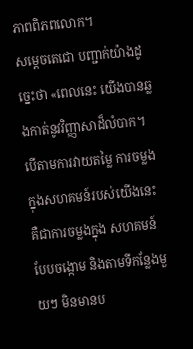ភាពពិភពលោក។
សម្ដេចតេជោ បញ្ជាក់យ៉ាងដូច្នេះថា «ពេលនេះ យើងបានឆ្លងកាត់នូវវិញ្ញាសាដ៏លំបាក។ បើតាមការវាយតម្លៃ ការចម្លងក្នុងសហគមន៍របស់យើងនេះ គឺជាការចម្លងក្នុង សហគមន៍បែបចង្កោម និងតាមទីកន្លែងមួយៗ មិនមានប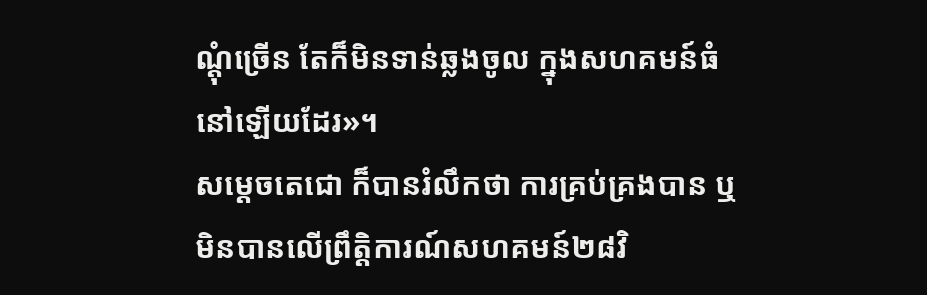ណ្តុំច្រើន តែក៏មិនទាន់ឆ្លងចូល ក្នុងសហគមន៍ធំ នៅឡើយដែរ»។
សម្ដេចតេជោ ក៏បានរំលឹកថា ការគ្រប់គ្រងបាន ឬមិនបានលើព្រឹត្តិការណ៍សហគមន៍២៨វិ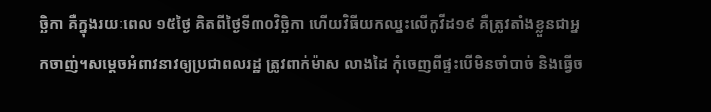ច្ឆិកា គឺក្នុងរយៈពេល ១៥ថ្ងៃ គិតពីថ្ងៃទី៣០វិច្ឆិកា ហើយវិធីយកឈ្នះលើកូវីដ១៩ គឺត្រូវតាំងខ្លួនជាអ្នកចាញ់។សម្ដេចអំពាវនាវឲ្យប្រជាពលរដ្ឋ ត្រូវពាក់ម៉ាស លាងដៃ កុំចេញពីផ្ទះបើមិនចាំបាច់ និងធ្វើច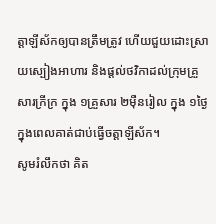ត្តាឡីស័កឲ្យបានត្រឹមត្រូវ ហើយជួយដោះស្រាយស្បៀងអាហារ និងផ្តល់ថវិកាដល់ក្រុមគ្រួសារក្រីក្រ ក្នុង ១គ្រួសារ ២ម៉ឺនរៀល ក្នុង ១ថ្ងៃ ក្នុងពេលគាត់ជាប់ធ្វើចត្តាឡីស័ក។
សូមរំលឹកថា គិត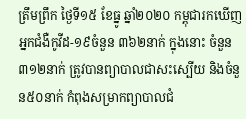ត្រឹមព្រឹក ថ្ងៃទី១៥ ខែធ្នូ ឆ្នាំ២០២០ កម្ពុជារកឃើញអ្នកជំងឺកូវីដ-១៩ចំនួន ៣៦២នាក់ ក្នុងនោះ ចំនួន៣១២នាក់ ត្រូវបានព្យាបាលជាសះស្បើយ និងចំនួន៥០នាក់ កំពុងសម្រាកព្យាបាលជំ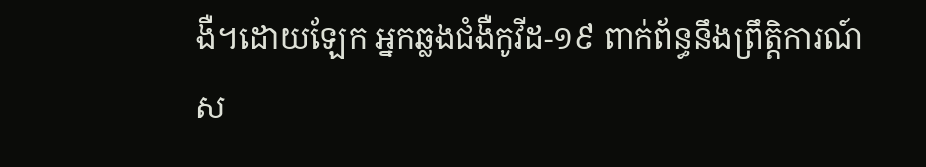ងឺ។ដោយឡែក អ្នកឆ្លងជំងឺកូវីដ-១៩ ពាក់ព័ន្ធនឹងព្រឹត្តិការណ៍ស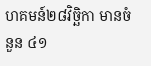ហគមន៍២៨វិច្ឆិកា មានចំនួន ៤១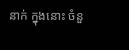នាក់ ក្នុងនោះ ចំនួ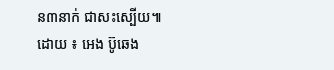ន៣នាក់ ជាសះស្បើយ៕
ដោយ ៖ អេង ប៊ូឆេង